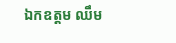ឯកឧត្តម ឈឹម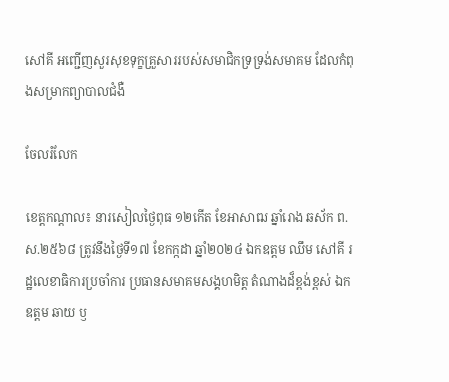សៅគី អញ្ជើញសួរសុខទុក្ខគ្រួសាររបស់សមាជិកទ្រទ្រង់សមាគម ដែលកំពុងសម្រាកព្យាបាលជំងឺ

ចែលរំលែក

ខេត្តកណ្ដាល៖ នារសៀលថ្ងៃពុធ ១២កើត ខែអាសាឍ ឆ្នាំរោង ឆស័ក ព.ស.២៥៦៨ ត្រូវនឹងថ្ងៃទី១៧ ខែកក្កដា ឆ្នាំ២០២៤ ឯកឧត្តម ឈឹម សៅគី រដ្ឋលេខាធិការប្រចាំការ ប្រធានសមាគមសង្គហមិត្ត តំណាងដ៏ខ្ពង់ខ្ពស់ ឯកឧត្តម ឆាយ ឫ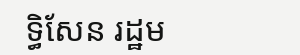ទ្ធិសែន រដ្ឋម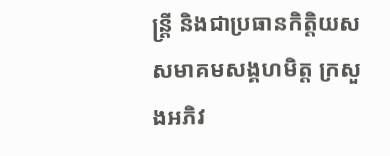ន្ត្រី និងជាប្រធានកិត្តិយសសមាគមសង្គហមិត្ត ក្រសួងអភិវ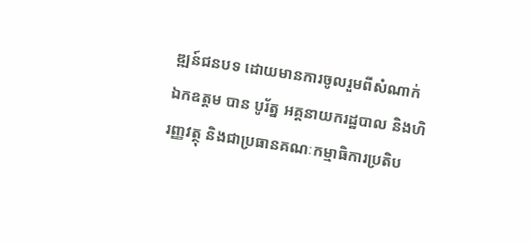ឌ្ឍន៍ជនបទ ដោយមានការចូលរួមពីសំណាក់ ឯកឧត្តម បាន បូរ័ត្ន អគ្គនាយករដ្ឋបាល និងហិរញ្ញវត្ថុ និងជាប្រធានគណៈកម្មាធិការប្រតិប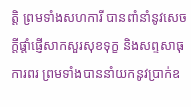ត្តិ ព្រមទាំងសហការី បានពាំនាំនូវសេចក្តីផ្តាំផ្ញើសាកសួរសុខទុក្ខ និងសព្ទសាធុការពរ ព្រមទាំងបាននាំយកនូវប្រាក់ឧ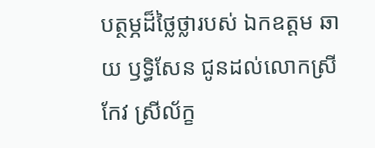បត្ថម្ភដ៏ថ្លៃថ្លារបស់ ឯកឧត្តម ឆាយ ឫទ្ធិសែន ជូនដល់លោកស្រី កែវ ស្រីល័ក្ខ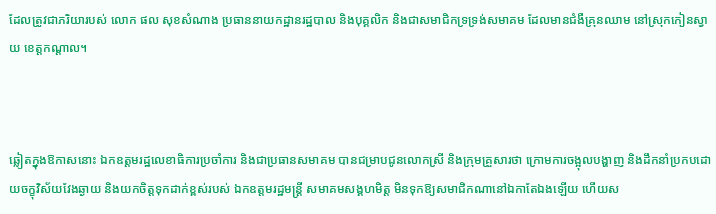ដែលត្រូវជាភរិយារបស់ លោក ផល សុខសំណាង ប្រធាននាយកដ្ឋានរដ្ឋបាល និងបុគ្គលិក និងជាសមាជិកទ្រទ្រង់សមាគម ដែលមានជំងឺគ្រុនឈាម នៅស្រុកកៀនស្វាយ ខេត្តកណ្ដាល។



ឆ្លៀតក្នុងឱកាសនោះ ឯកឧត្តមរដ្ឋលេខាធិការប្រចាំការ និងជាប្រធានសមាគម បានជម្រាបជូនលោកស្រី និងក្រុមគ្រួសារថា ក្រោមការចង្អុលបង្ហាញ និងដឹកនាំប្រកបដោយចក្ខុវិស័យវែងឆ្ងាយ និងយកចិត្តទុកដាក់ខ្ពស់របស់ ឯកឧត្តមរដ្ឋមន្ត្រី សមាគមសង្គហមិត្ត មិនទុកឱ្យសមាជិកណានៅឯកាតែឯងឡើយ ហើយស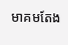មាគមតែង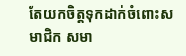តែយកចិត្តទុកដាក់ចំពោះសមាជិក សមា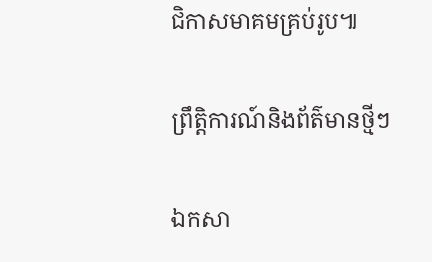ជិកាសមាគមគ្រប់រូប៕

ព្រឹត្តិការណ៍និងព័ត៌មានថ្មីៗ

ឯកសា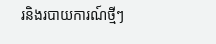រនិងរបាយការណ៍ថ្មីៗ